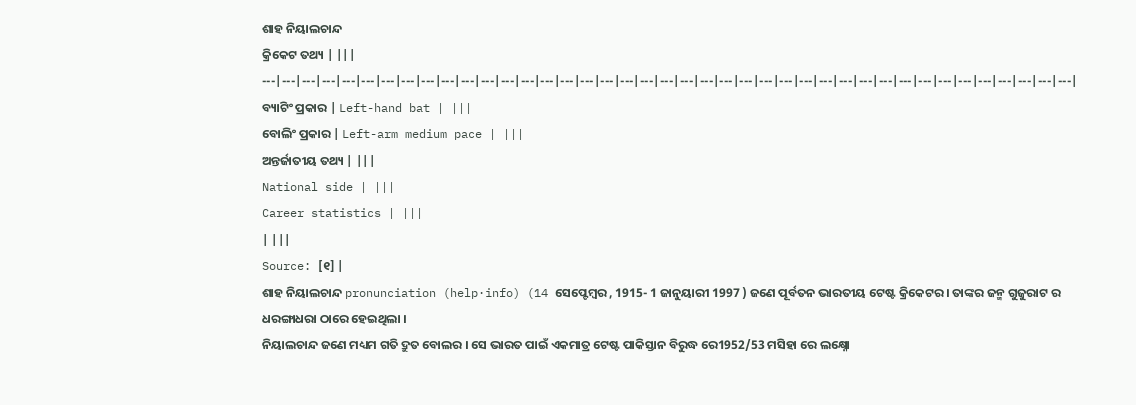ଶାହ ନିୟାଲଚାନ୍ଦ
କ୍ରିକେଟ ତଥ୍ୟ | |||
---|---|---|---|---|---|---|---|---|---|---|---|---|---|---|---|---|---|---|---|---|---|---|---|---|---|---|---|---|---|---|---|---|---|---|---|---|---|---|---|---|
ବ୍ୟାଟିଂ ପ୍ରକାର | Left-hand bat | |||
ବୋଲିଂ ପ୍ରକାର | Left-arm medium pace | |||
ଅନ୍ତର୍ଜାତୀୟ ତଥ୍ୟ | |||
National side | |||
Career statistics | |||
| |||
Source: [୧] |
ଶାହ ନିୟାଲଚାନ୍ଦ pronunciation (help·info) (14 ସେପ୍ଟେମ୍ବର , 1915- 1 ଜାନୁୟାରୀ 1997 ) ଜଣେ ପୂର୍ବତନ ଭାରତୀୟ ଟେଷ୍ଟ କ୍ରିକେଟର । ତାଙ୍କର ଜନ୍ମ ଗୁଜୁରାଟ ର ଧରଙ୍ଗାଧରା ଠାରେ ହେଇଥିଲା ।
ନିୟାଲଚାନ୍ଦ ଜଣେ ମଧ୍ୟମ ଗତି ଦ୍ରୁତ ବୋଲର । ସେ ଭାରତ ପାଇଁ ଏକମାତ୍ର ଟେଷ୍ଟ ପାକିସ୍ତାନ ବିରୁଦ୍ଧ ରେ1952/53 ମସିହା ରେ ଲକ୍ଷ୍ନୋ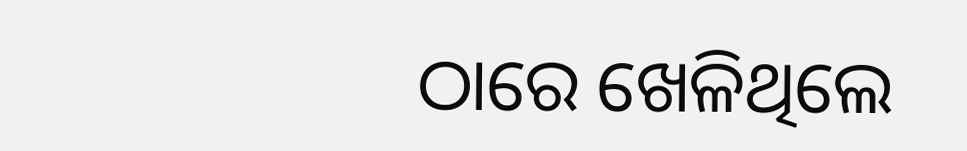ଠାରେ ଖେଳିଥିଲେ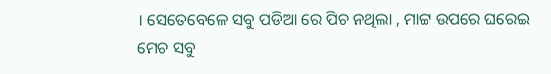। ସେତେବେଳେ ସବୁ ପଡିଆ ରେ ପିଚ ନଥିଲା , ମାଟ୍ଟ ଉପରେ ଘରେଇ ମେଚ ସବୁ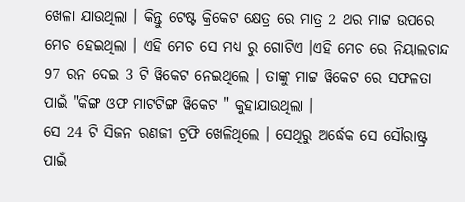ଖେଳା ଯାଉଥିଲା । କିନ୍ତୁ ଟେଷ୍ଟ କ୍ରିକେଟ କ୍ଷେତ୍ର ରେ ମାତ୍ର 2 ଥର ମାଟ୍ଟ ଉପରେ ମେଚ ହେଇଥିଲା । ଏହି ମେଚ ସେ ମଧ୍ୟ ରୁ ଗୋଟିଏ ।ଏହି ମେଚ ରେ ନିୟାଲଚାନ୍ଦ 97 ରନ ଦେଇ 3 ଟି ୱିକେଟ ନେଇଥିଲେ । ତାଙ୍କୁ ମାଟ୍ଟ ୱିକେଟ ରେ ସଫଳତା ପାଇଁ "କିଙ୍ଗ ଓଫ ମାଟଟିଙ୍ଗ ୱିକେଟ " କୁହାଯାଉଥିଲା ।
ସେ 24 ଟି ସିଜନ ରଣଜୀ ଟ୍ରଫି ଖେଳିଥିଲେ । ସେଥିରୁ ଅର୍ଦ୍ଧେକ ସେ ସୌରାଷ୍ଟ୍ର ପାଇଁ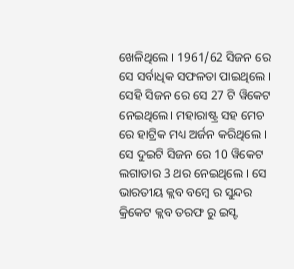ଖେଳିଥିଲେ । 1961/62 ସିଜନ ରେ ସେ ସର୍ବାଧିକ ସଫଳତା ପାଇଥିଲେ । ସେହି ସିଜନ ରେ ସେ 27 ଟି ୱିକେଟ ନେଇଥିଲେ। ମହାରାଷ୍ଟ୍ର ସହ ମେଚ ରେ ହାଟ୍ରିକ ମଧ୍ୟ ଅର୍ଜନ କରିଥିଲେ । ସେ ଦୁଇଟି ସିଜନ ରେ 10 ୱିକେଟ ଲଗାତାର 3 ଥର ନେଇଥିଲେ । ସେ ଭାରତୀୟ କ୍ଲବ ବମ୍ବେ ର ସୁନ୍ଦର କ୍ରିକେଟ କ୍ଲବ ତରଫ ରୁ ଇସ୍ଟ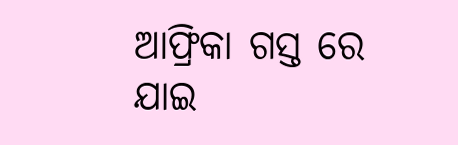ଆଫ୍ରିକା ଗସ୍ତ ରେ ଯାଇ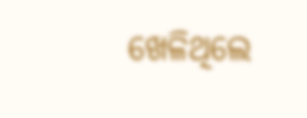ଖେଳିଥିଲେ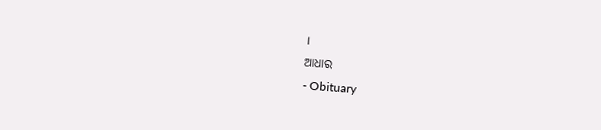।
ଆଧାର
- Obituary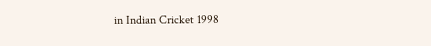in Indian Cricket 1998